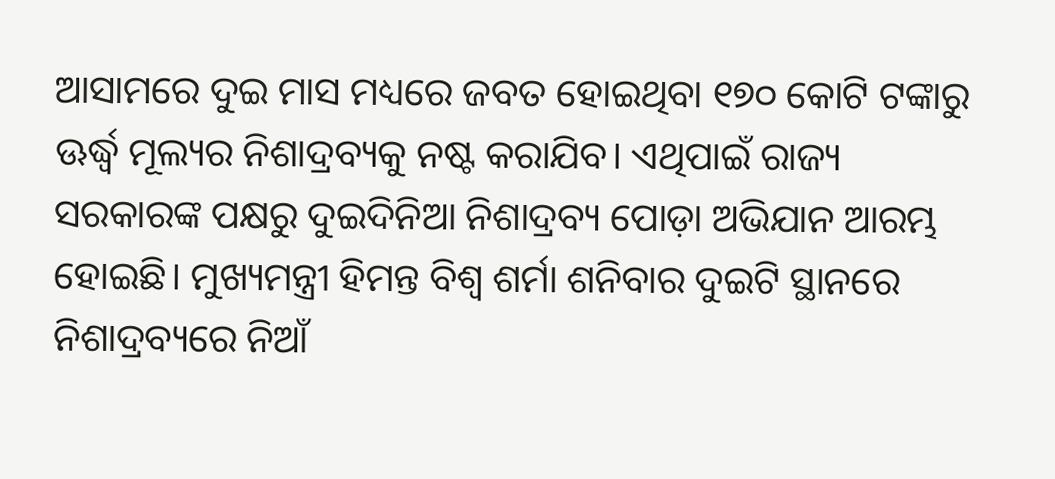ଆସାମରେ ଦୁଇ ମାସ ମଧ୍ୟରେ ଜବତ ହୋଇଥିବା ୧୭୦ କୋଟି ଟଙ୍କାରୁ ଊର୍ଦ୍ଧ୍ୱ ମୂଲ୍ୟର ନିଶାଦ୍ରବ୍ୟକୁ ନଷ୍ଟ କରାଯିବ। ଏଥିପାଇଁ ରାଜ୍ୟ ସରକାରଙ୍କ ପକ୍ଷରୁ ଦୁଇଦିନିଆ ନିଶାଦ୍ରବ୍ୟ ପୋଡ଼ା ଅଭିଯାନ ଆରମ୍ଭ ହୋଇଛି। ମୁଖ୍ୟମନ୍ତ୍ରୀ ହିମନ୍ତ ବିଶ୍ୱ ଶର୍ମା ଶନିବାର ଦୁଇଟି ସ୍ଥାନରେ ନିଶାଦ୍ରବ୍ୟରେ ନିଆଁ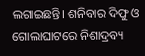ଲଗାଇଛନ୍ତି। ଶନିବାର ଦିଫୁ ଓ ଗୋଲାଘାଟରେ ନିଶାଦ୍ରବ୍ୟ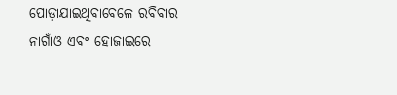ପୋଡ଼ାଯାଇଥିବାବେଳେ ରବିବାର ନାଗାଁଓ ଏବଂ ହୋଜାଇରେ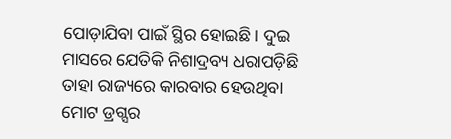ପୋଡ଼ାଯିବା ପାଇଁ ସ୍ଥିର ହୋଇଛି। ଦୁଇ ମାସରେ ଯେତିକି ନିଶାଦ୍ରବ୍ୟ ଧରାପଡ଼ିଛି ତାହା ରାଜ୍ୟରେ କାରବାର ହେଉଥିବା ମୋଟ ଡ୍ରଗ୍ସର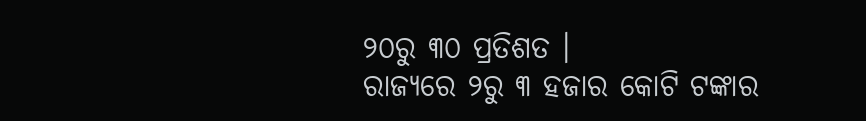୨୦ରୁ ୩୦ ପ୍ରତିଶତ ।
ରାଜ୍ୟରେ ୨ରୁ ୩ ହଜାର କୋଟି ଟଙ୍କାର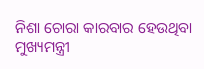ନିଶା ଚୋରା କାରବାର ହେଉଥିବା ମୁଖ୍ୟମନ୍ତ୍ରୀ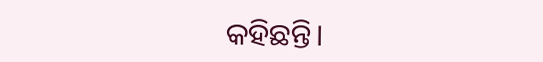କହିଛନ୍ତି।